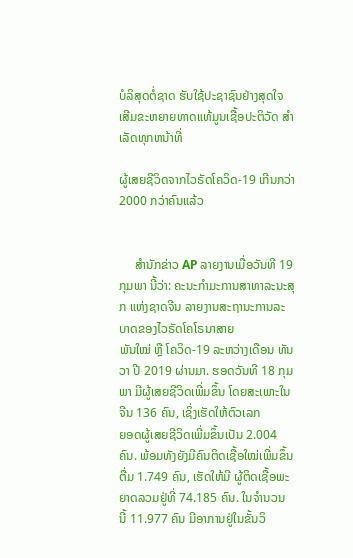ບໍລິສຸດຕໍ່ຊາດ ຮັບໃຊ້ປະຊາຊົນຢ່າງສຸດໃຈ ເສີມຂະຫຍາຍທາດແທ້ມູນເຊື້ອປະຕິວັດ ສໍາເລັດທຸກຫນ້າທີ່

ຜູ້ເສຍຊີວິດຈາກໄວຣັດໂຄວິດ-19 ເກີນກວ່າ 2000 ກວ່າຄົນແລ້ວ


     ສໍານັກຂ່າວ AP ລາຍງານເມື່ອວັນທີ 19 ກຸມພາ ນີ້ວ່າ: ຄະນະກໍາມະການສາທາລະນະສຸກ ແຫ່ງຊາດຈີນ ລາຍງານສະຖານະການລະບາດຂອງໄວຣັດໂຄໂຣນາສາຍ
ພັນໃໝ່ ຫຼື ໂຄວິດ-19 ລະຫວ່າງເດືອນ ທັນວາ ປີ 2019 ຜ່ານມາ. ຮອດວັນທີ 18 ກຸມພາ ມີຜູ້ເສຍຊີວິດເພີ່ມຂຶ້ນ ໂດຍສະເພາະໃນຈີນ 136 ຄົນ, ເຊິ່ງເຮັດໃຫ້ຕົວເລກ
ຍອດຜູ້ເສຍຊີວິດເພີ່ມຂຶ້ນເປັນ 2.004 ຄົນ. ພ້ອມທັງຍັງມີຄົນຕິດເຊື້ອໃໝ່ເພີ່ມຂຶ້ນຕື່ມ 1.749 ຄົນ, ເຮັດໃຫ້ມີ ຜູ້ຕິດເຊື້ອພະຍາດລວມຢູ່ທີ່ 74.185 ຄົນ. ໃນຈຳນວນ
ນີ້ 11.977 ຄົນ ມີອາການຢູ່ໃນຂັ້ນວິ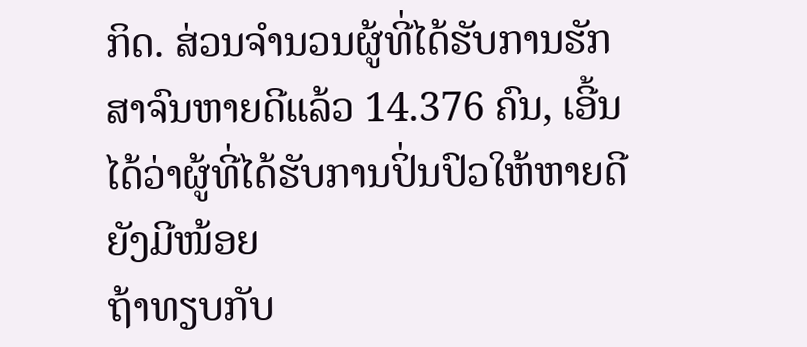ກິດ. ສ່ວນຈໍານວນຜູ້ທີ່ໄດ້ຮັບການຮັກສາຈົນຫາຍດີແລ້ວ 14.376 ຄົນ, ເອີ້ນໄດ້ວ່າຜູ້ທີ່ໄດ້ຮັບການປິ່ນປົວໃຫ້ຫາຍດີຍັງມີໜ້ອຍ
ຖ້າທຽບກັບ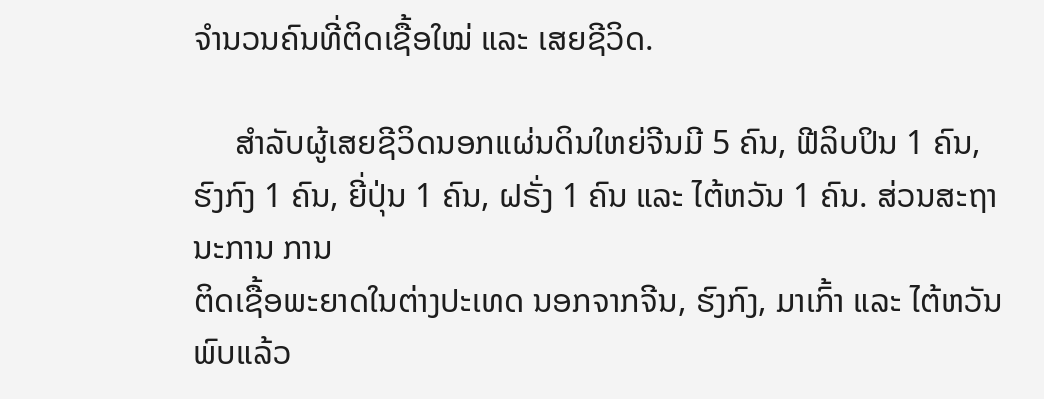ຈໍານວນຄົນທີ່ຕິດເຊື້ອໃໝ່ ແລະ ເສຍຊີວິດ.

     ສຳລັບຜູ້ເສຍຊີວິດນອກແຜ່ນດິນໃຫຍ່ຈີນມີ 5 ຄົນ, ຟີລິບປິນ 1 ຄົນ, ຮົງກົງ 1 ຄົນ, ຍີ່ປຸ່ນ 1 ຄົນ, ຝຣັ່ງ 1 ຄົນ ແລະ ໄຕ້ຫວັນ 1 ຄົນ. ສ່ວນສະຖານະການ ການ
ຕິດເຊື້ອພະຍາດໃນຕ່າງປະເທດ ນອກຈາກຈີນ, ຮົງກົງ, ມາເກົ້າ ແລະ ໄຕ້ຫວັນ ພົບແລ້ວ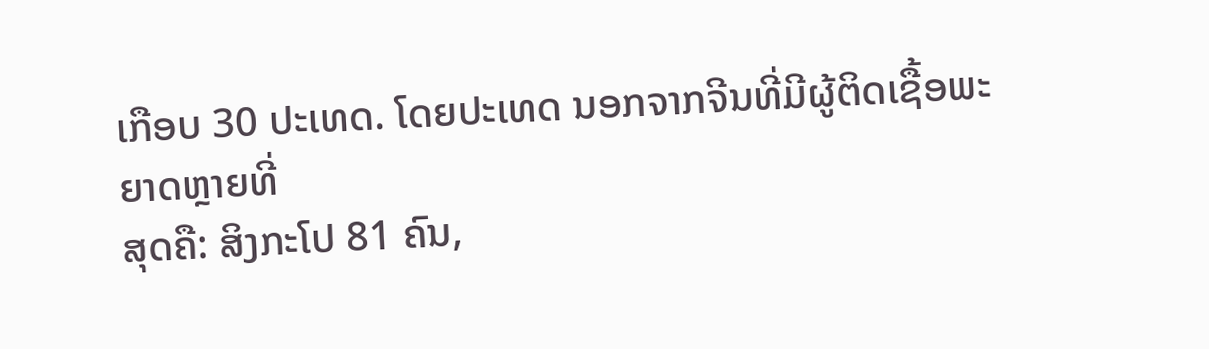ເກືອບ 30 ປະເທດ. ໂດຍປະເທດ ນອກຈາກຈີນທີ່ມີຜູ້ຕິດເຊື້ອພະຍາດຫຼາຍທີ່
ສຸດຄື: ສິງກະໂປ 81 ຄົນ,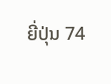ຍີ່ປຸ່ນ 74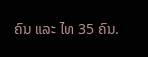ຄົນ ແລະ ໄທ 35 ຄົນ.